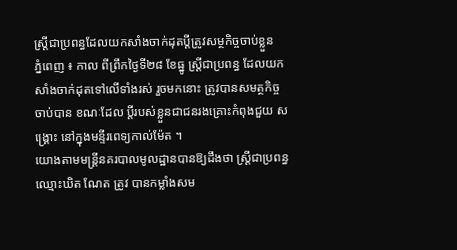ស្ដ្រីជាប្រពន្ធដែលយកសាំងចាក់ដុតប្តីត្រូវសម្ថកិច្ចចាប់ខ្លួន
ភ្នំពេញ ៖ កាល ពីព្រឹកថ្ងៃទី២៨ ខែធ្នូ ស្ដ្រីជាប្រពន្ធ ដែលយកសាំងចាក់ដុតទៅលើទាំងរស់ រួចមកនោះ ត្រូវបានសមត្ថកិច្ច ចាប់បាន ខណៈដែល ប្ដីរបស់ខ្លួនជាជនរងគ្រោះកំពុងជួយ សង្គ្រោះ នៅក្នុងមន្ទីរពេទ្យកាល់ម៉ែត ។
យោងតាមមន្ដ្រីនគរបាលមូលដ្ឋានបានឱ្យដឹងថា ស្ដ្រីជាប្រពន្ធឈ្មោះឃិត ណែត ត្រូវ បានកម្លាំងសម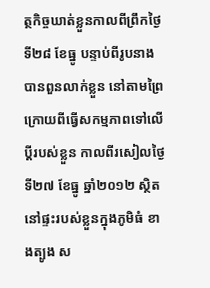ត្ថកិច្ចឃាត់ខ្លួនកាលពីព្រឹកថ្ងៃ ទី២៨ ខែធ្នូ បន្ទាប់ពីរូបនាងបានពួនលាក់ខ្លួន នៅតាមព្រៃ ក្រោយពីធ្វើសកម្មភាពទៅលើ ប្ដីរបស់ខ្លួន កាលពីរសៀលថ្ងៃទី២៧ ខែធ្នូ ឆ្នាំ២០១២ ស្ថិតនៅផ្ទះរបស់ខ្លួនក្នុងភូមិធំ ខាងត្បូង ស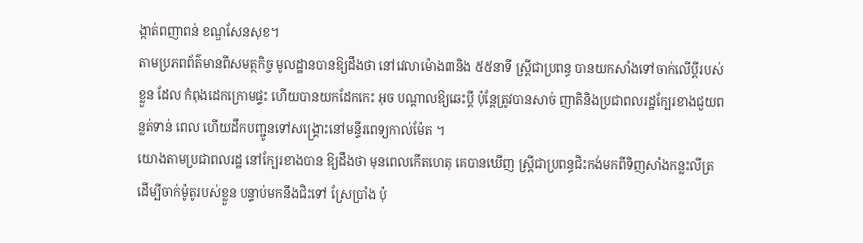ង្កាត់ពញាពន់ ខណ្ឌសែនសុខ។
តាមប្រភពព័ត៌មានពីសមត្ថកិច្ច មូលដ្ឋានបានឱ្យដឹងថា នៅវេលាម៉ោង៣និង ៥៥នាទី ស្ដ្រីជាប្រពន្ធ បានយកសាំងទៅចាក់លើប្ដីរបស់ខ្លួន ដែល កំពុងដេកក្រោមផ្ទះ ហើយបានយកដែកកេះ អុច បណ្ដាលឱ្យឆេះប្ដី ប៉ុន្ដែត្រូវបានសាច់ ញាតិនិងប្រជាពលរដ្ឋក្បែរខាងជួយពន្លត់ទាន់ ពេល ហើយដឹកបញ្ជូនទៅសង្គ្រោះនៅមន្ទីរពេទ្យកាល់ម៉ែត ។
យោងតាមប្រជាពលរដ្ឋ នៅក្បែរខាងបាន ឱ្យដឹងថា មុនពេលកើតហេតុ គេបានឃើញ ស្ដ្រីជាប្រពន្ធជិះកង់មកពីទិញសាំងកន្លះលីត្រ ដើម្បីចាក់ម៉ូតូរបស់ខ្លួន បន្ទាប់មកនឹងជិះទៅ ស្រែប្រាំង ប៉ុ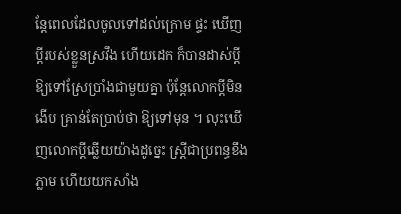ន្ដែពេលដែលចូលទៅដល់ក្រោម ផ្ទះ ឃើញប្ដីរបស់ខ្លួនស្រវឹង ហើយដេក ក៏បានដាស់ប្ដីឱ្យទៅស្រែប្រាំងជាមួយគ្នា ប៉ុន្ដែលោកប្ដីមិនងើប គ្រាន់តែប្រាប់ថា ឱ្យទៅមុន ។ លុះឃើញលោកប្ដីឆ្លើយយ៉ាងដូច្នេះ ស្ដ្រីជាប្រពន្ធខឹងភ្លាម ហើយយកសាំង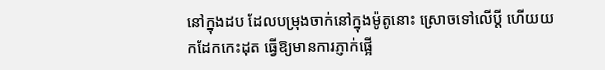នៅក្នុងដប ដែលបម្រុងចាក់នៅក្នុងម៉ូតូនោះ ស្រោចទៅលើប្ដី ហើយយកដែកកេះដុត ធ្វើឱ្យមានការភ្ញាក់ផ្អើ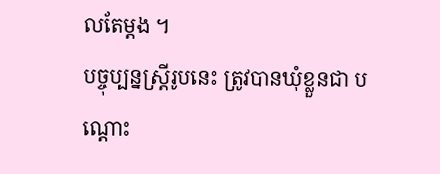លតែម្ដង ។
បច្ចុប្បន្នស្ដ្រីរូបនេះ ត្រូវបានឃុំខ្លួនជា បណ្ដោះ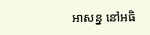អាសន្ន នៅអធិ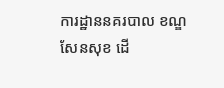ការដ្ឋាននគរបាល ខណ្ឌសែនសុខ ដើ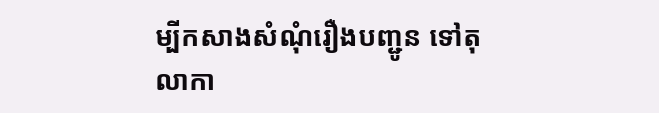ម្បីកសាងសំណុំរឿងបញ្ជូន ទៅតុលាកា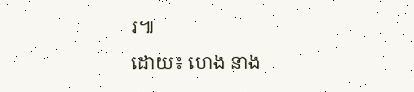រ៕
ដោយ៖ ហេង នាង